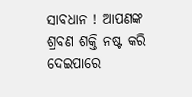ସାବଧାନ ! ଆପଣଙ୍କ ଶ୍ରବଣ ଶକ୍ତି ନଷ୍ଟ କରି ଦେଇପାରେ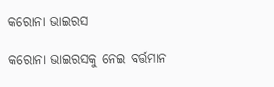କରୋନା ଭାଇରସ

କରୋନା ଭାଇରସକୁ ନେଇ ବର୍ତ୍ତମାନ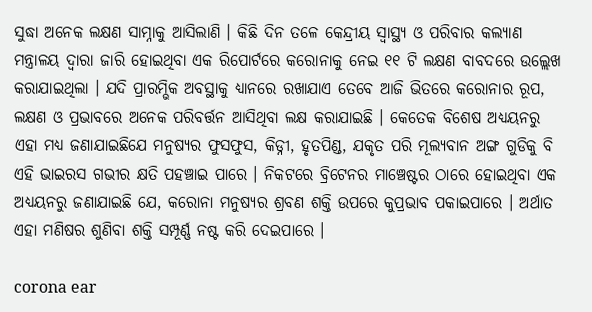ସୁଦ୍ଧା ଅନେକ ଲକ୍ଷଣ ସାମ୍ନାକୁ ଆସିଲାଣି । କିଛି ଦିନ ତଳେ କେନ୍ଦ୍ରୀୟ ସ୍ୱାସ୍ଥ୍ୟ ଓ ପରିବାର କଲ୍ୟାଣ ମନ୍ତ୍ରାଳୟ ଦ୍ୱାରା ଜାରି ହୋଇଥିବା ଏକ ରିପୋର୍ଟରେ କରୋନାକୁ ନେଇ ୧୧ ଟି ଲକ୍ଷଣ ବାବଦରେ ଉଲ୍ଲେଖ କରାଯାଇଥିଲା । ଯଦି ପ୍ରାରମ୍ଭିକ ଅବସ୍ଥାକୁ ଧ୍ୟାନରେ ରଖାଯାଏ ତେବେ ଆଜି ଭିତରେ କରୋନାର ରୂପ, ଲକ୍ଷଣ ଓ ପ୍ରଭାବରେ ଅନେକ ପରିବର୍ତ୍ତନ ଆସିଥିବା ଲକ୍ଷ କରାଯାଇଛି । କେତେକ ବିଶେଷ ଅଧ୍ୟୟନରୁ ଏହା ମଧ୍ୟ ଜଣାଯାଇଛିଯେ ମନୁଷ୍ୟର ଫୁସଫୁସ, କିଡ୍ନୀ, ହୃତପିଣ୍ଡ, ଯକୃତ ପରି ମୂଲ୍ୟବାନ ଅଙ୍ଗ ଗୁଡିକୁ ବି ଏହି ଭାଇରସ ଗଭୀର କ୍ଷତି ପହଞ୍ଚାଇ ପାରେ । ନିକଟରେ ବ୍ରିଟେନର ମାଞ୍ଚେଷ୍ଟର ଠାରେ ହୋଇଥିବା ଏକ ଅଧ୍ୟୟନରୁ ଜଣାଯାଇଛି ଯେ, କରୋନା ମନୁଷ୍ୟର ଶ୍ରବଣ ଶକ୍ତି ଉପରେ କୁପ୍ରଭାବ ପକାଇପାରେ । ଅର୍ଥାତ ଏହା ମଣିଷର ଶୁଣିବା ଶକ୍ତି ସମ୍ପୂର୍ଣ୍ଣ ନଷ୍ଟ କରି ଦେଇପାରେ ।

corona ear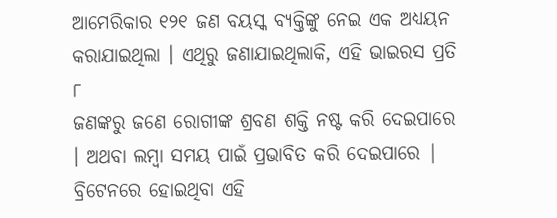ଆମେରିକାର ୧୨୧ ଜଣ ବୟସ୍କ ବ୍ୟକ୍ତିଙ୍କୁ ନେଇ ଏକ ଅଧ୍ୟୟନ କରାଯାଇଥିଲା । ଏଥିରୁ ଜଣାଯାଇଥିଲାକି, ଏହି ଭାଇରସ ପ୍ରତି ୮
ଜଣଙ୍କରୁ ଜଣେ ରୋଗୀଙ୍କ ଶ୍ରବଣ ଶକ୍ତି ନଷ୍ଟ କରି ଦେଇପାରେ । ଅଥବା ଲମ୍ବା ସମୟ ପାଇଁ ପ୍ରଭାବିତ କରି ଦେଇପାରେ | ବ୍ରିଟେନରେ ହୋଇଥିବା ଏହି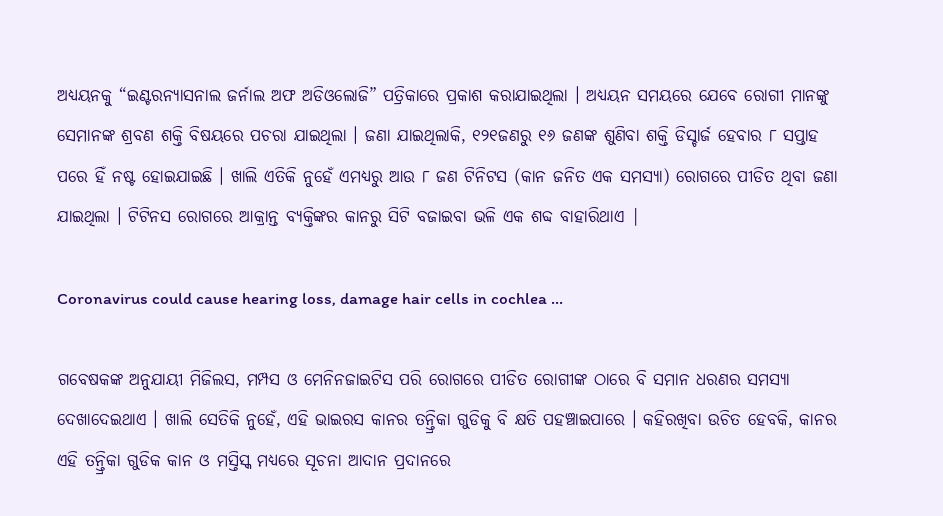ଅଧ୍ୟୟନକୁ “ଇଣ୍ଟରନ୍ୟାସନାଲ ଜର୍ନାଲ ଅଫ ଅଡିଓଲୋଜି” ପତ୍ରିକାରେ ପ୍ରକାଶ କରାଯାଇଥିଲା । ଅଧ୍ୟୟନ ସମୟରେ ଯେବେ ରୋଗୀ ମାନଙ୍କୁ ସେମାନଙ୍କ ଶ୍ରବଣ ଶକ୍ତି ବିଷୟରେ ପଚରା ଯାଇଥିଲା । ଜଣା ଯାଇଥିଲାକି, ୧୨୧ଜଣରୁ ୧୬ ଜଣଙ୍କ ଶୁଣିବା ଶକ୍ତି ଡିସ୍ଚାର୍ଜ ହେବାର ୮ ସପ୍ତାହ ପରେ ହିଁ ନଷ୍ଟ ହୋଇଯାଇଛି । ଖାଲି ଏତିକି ନୁହେଁ ଏମଧ୍ୟରୁ ଆଉ ୮ ଜଣ ଟିନିଟସ (କାନ ଜନିତ ଏକ ସମସ୍ୟା) ରୋଗରେ ପୀଡିତ ଥିବା ଜଣା ଯାଇଥିଲା । ଟିଟିନସ ରୋଗରେ ଆକ୍ରାନ୍ତ ବ୍ୟକ୍ତିଙ୍କର କାନରୁ ସିଟି ବଜାଇବା ଭଳି ଏକ ଶବ୍ଦ ବାହାରିଥାଏ |

Coronavirus could cause hearing loss, damage hair cells in cochlea ...

ଗବେଷକଙ୍କ ଅନୁଯାୟୀ ମିଜିଲସ, ମମ୍ପସ ଓ ମେନିନଜାଇଟିସ ପରି ରୋଗରେ ପୀଡିତ ରୋଗୀଙ୍କ ଠାରେ ବି ସମାନ ଧରଣର ସମସ୍ୟା ଦେଖାଦେଇଥାଏ । ଖାଲି ସେତିକି ନୁହେଁ, ଏହି ଭାଇରସ କାନର ତନ୍ତ୍ରିକା ଗୁଡିକୁ ବି କ୍ଷତି ପହଞ୍ଚାଇପାରେ । କହିରଖିବା ଉଚିତ ହେବକି, କାନର ଏହି ତନ୍ତ୍ରିକା ଗୁଡିକ କାନ ଓ ମସ୍ତିସ୍କ ମଧ୍ୟରେ ସୂଚନା ଆଦାନ ପ୍ରଦାନରେ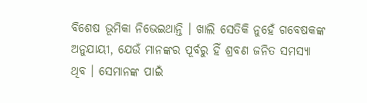ବିଶେଷ ଭୂମିକା ନିଭେଇଥାନ୍ତି । ଖାଲି ସେତିକି ନୁହେଁ ଗବେଷକଙ୍କ ଅନୁଯାୟୀ, ଯେଉଁ ମାନଙ୍କର ପୂର୍ବରୁ ହିଁ ଶ୍ରବଣ ଜନିତ ସମସ୍ୟା ଥିବ । ସେମାନଙ୍କ ପାଇଁ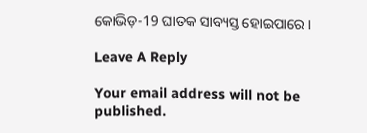କୋଭିଡ଼-19 ଘାତକ ସାବ୍ୟସ୍ତ ହୋଇପାରେ ।

Leave A Reply

Your email address will not be published.